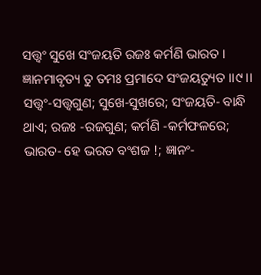ସତ୍ତ୍ୱଂ ସୁଖେ ସଂଜୟତି ରଜଃ କର୍ମଣି ଭାରତ ।
ଜ୍ଞାନମାବୃତ୍ୟ ତୁ ତମଃ ପ୍ରମାଦେ ସଂଜୟତ୍ୟୁତ ।।୯।।
ସତ୍ତ୍ୱଂ-ସତ୍ତ୍ୱଗୁଣ; ସୁଖେ-ସୁଖରେ; ସଂଜୟତି- ବାନ୍ଧି ଥାଏ; ରଜଃ -ରଜଗୁଣ; କର୍ମଣି -କର୍ମଫଳରେ; ଭାରତ- ହେ ଭରତ ବଂଶଜ !; ଜ୍ଞାନଂ-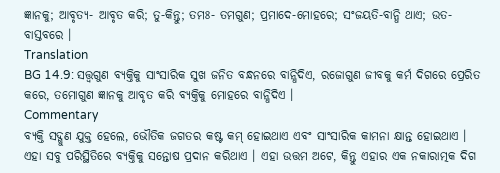ଜ୍ଞାନକୁ; ଆବୃତ୍ୟ- ଆବୃତ କରି; ତୁ-କିନ୍ତୁ; ତମଃ- ତମଗୁଣ; ପ୍ରମାଦେ-ମୋହରେ; ସଂଜୟତି-ବାନ୍ଧି ଥାଏ; ଉତ- ବାସ୍ତବରେ ।
Translation
BG 14.9: ସତ୍ତ୍ୱଗୁଣ ବ୍ୟକ୍ତିକୁ ସାଂସାରିକ ସୁଖ ଜନିତ ବନ୍ଧନରେ ବାନ୍ଧିଦିଏ, ରଜୋଗୁଣ ଜୀବକୁ କର୍ମ ଦିଗରେ ପ୍ରେରିତ କରେ, ତମୋଗୁଣ ଜ୍ଞାନକୁ ଆବୃତ କରି ବ୍ୟକ୍ତିକୁ ମୋହରେ ବାନ୍ଧିଦିଏ ।
Commentary
ବ୍ୟକ୍ତି ସଦ୍ଗୁଣ ଯୁକ୍ତ ହେଲେ, ଭୌତିକ ଜଗତର କଷ୍ଟ କମ୍ ହୋଇଥାଏ ଏବଂ ସାଂସାରିକ କାମନା କ୍ଷାନ୍ତ ହୋଇଥାଏ । ଏହା ସବୁ ପରିସ୍ଥିତିରେ ବ୍ୟକ୍ତିକୁ ସନ୍ତୋଷ ପ୍ରଦାନ କରିଥାଏ । ଏହା ଉତ୍ତମ ଅଟେ, କିନ୍ତୁ ଏହାର ଏକ ନକାରାତ୍ମକ ଦିଗ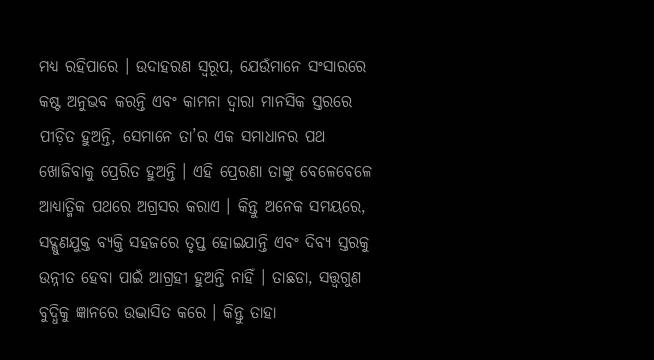ମଧ୍ୟ ରହିପାରେ । ଉଦାହରଣ ସ୍ୱରୂପ, ଯେଉଁମାନେ ସଂସାରରେ କଷ୍ଟ ଅନୁଭବ କରନ୍ତି ଏବଂ କାମନା ଦ୍ୱାରା ମାନସିକ ସ୍ତରରେ ପୀଡ଼ିତ ହୁଅନ୍ତି, ସେମାନେ ତା’ର ଏକ ସମାଧାନର ପଥ ଖୋଜିବାକୁ ପ୍ରେରିତ ହୁଅନ୍ତି । ଏହି ପ୍ରେରଣା ତାଙ୍କୁ ବେଳେବେଳେ ଆଧ୍ୟାତ୍ମିକ ପଥରେ ଅଗ୍ରସର କରାଏ । କିନ୍ତୁ ଅନେକ ସମୟରେ, ସଦ୍ଗୁଣଯୁକ୍ତ ବ୍ୟକ୍ତି ସହଜରେ ତୃପ୍ତ ହୋଇଯାନ୍ତି ଏବଂ ଦିବ୍ୟ ସ୍ତରକୁ ଉନ୍ନୀତ ହେବା ପାଇଁ ଆଗ୍ରହୀ ହୁଅନ୍ତି ନାହିଁ । ତାଛଡା, ସତ୍ତ୍ୱଗୁଣ ବୁଦ୍ଧିକୁ ଜ୍ଞାନରେ ଉଦ୍ଭାସିତ କରେ । କିନ୍ତୁ ତାହା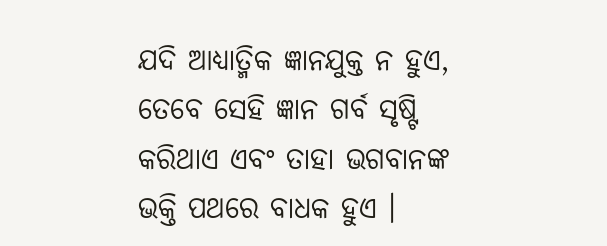ଯଦି ଆଧ୍ୟାତ୍ମିକ ଜ୍ଞାନଯୁକ୍ତ ନ ହୁଏ, ତେବେ ସେହି ଜ୍ଞାନ ଗର୍ବ ସୃଷ୍ଟି କରିଥାଏ ଏବଂ ତାହା ଭଗବାନଙ୍କ ଭକ୍ତି ପଥରେ ବାଧକ ହୁଏ ।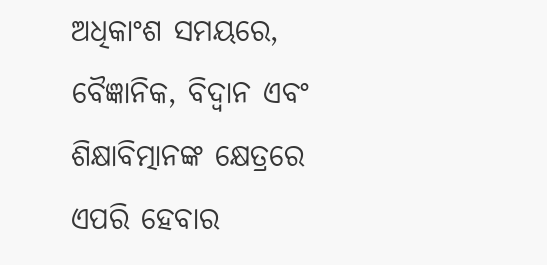ଅଧିକାଂଶ ସମୟରେ, ବୈଜ୍ଞାନିକ, ବିଦ୍ୱାନ ଏବଂ ଶିକ୍ଷାବିତ୍ମାନଙ୍କ କ୍ଷେତ୍ରରେ ଏପରି ହେବାର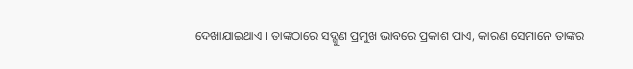ଦେଖାଯାଇଥାଏ । ତାଙ୍କଠାରେ ସଦ୍ଗୁଣ ପ୍ରମୁଖ ଭାବରେ ପ୍ରକାଶ ପାଏ, କାରଣ ସେମାନେ ତାଙ୍କର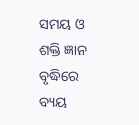ସମୟ ଓ ଶକ୍ତି ଜ୍ଞାନ ବୃଦ୍ଧିରେ ବ୍ୟୟ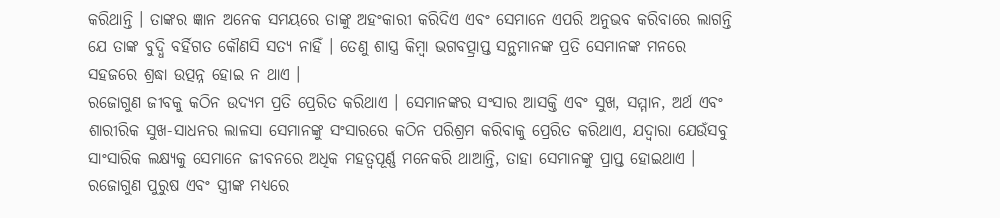କରିଥାନ୍ତି । ତାଙ୍କର ଜ୍ଞାନ ଅନେକ ସମୟରେ ତାଙ୍କୁ ଅହଂକାରୀ କରିଦିଏ ଏବଂ ସେମାନେ ଏପରି ଅନୁଭବ କରିବାରେ ଲାଗନ୍ତି ଯେ ତାଙ୍କ ବୁଦ୍ଧି ବର୍ହିଗତ କୌଣସି ସତ୍ୟ ନାହିଁ । ତେଣୁ ଶାସ୍ତ୍ର କିମ୍ବା ଭଗବତ୍ପ୍ରାପ୍ତ ସନ୍ଥମାନଙ୍କ ପ୍ରତି ସେମାନଙ୍କ ମନରେ ସହଜରେ ଶ୍ରଦ୍ଧା ଉତ୍ପନ୍ନ ହୋଇ ନ ଥାଏ ।
ରଜୋଗୁଣ ଜୀବକୁ କଠିନ ଉଦ୍ୟମ ପ୍ରତି ପ୍ରେରିତ କରିଥାଏ । ସେମାନଙ୍କର ସଂସାର ଆସକ୍ତି ଏବଂ ସୁଖ, ସମ୍ମାନ, ଅର୍ଥ ଏବଂ ଶାରୀରିକ ସୁଖ-ସାଧନର ଲାଳସା ସେମାନଙ୍କୁ ସଂସାରରେ କଠିନ ପରିଶ୍ରମ କରିବାକୁ ପ୍ରେରିତ କରିଥାଏ, ଯଦ୍ୱାରା ଯେଉଁସବୁ ସାଂସାରିକ ଲକ୍ଷ୍ୟକୁ ସେମାନେ ଜୀବନରେ ଅଧିକ ମହତ୍ୱପୂର୍ଣ୍ଣ ମନେକରି ଥାଆନ୍ତି, ତାହା ସେମାନଙ୍କୁ ପ୍ରାପ୍ତ ହୋଇଥାଏ । ରଜୋଗୁଣ ପୁରୁଷ ଏବଂ ସ୍ତ୍ରୀଙ୍କ ମଧ୍ୟରେ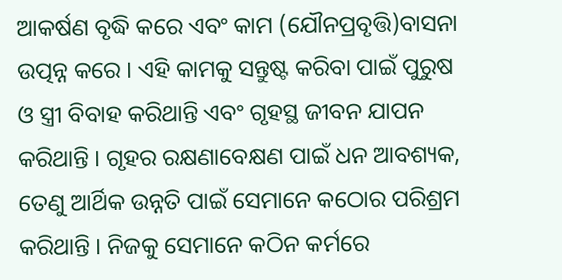ଆକର୍ଷଣ ବୃଦ୍ଧି କରେ ଏବଂ କାମ (ଯୌନପ୍ରବୃତ୍ତି)ବାସନା ଉତ୍ପନ୍ନ କରେ । ଏହି କାମକୁ ସନ୍ତୁଷ୍ଟ କରିବା ପାଇଁ ପୁରୁଷ ଓ ସ୍ତ୍ରୀ ବିବାହ କରିଥାନ୍ତି ଏବଂ ଗୃହସ୍ଥ ଜୀବନ ଯାପନ କରିଥାନ୍ତି । ଗୃହର ରକ୍ଷଣାବେକ୍ଷଣ ପାଇଁ ଧନ ଆବଶ୍ୟକ, ତେଣୁ ଆର୍ଥିକ ଉନ୍ନତି ପାଇଁ ସେମାନେ କଠୋର ପରିଶ୍ରମ କରିଥାନ୍ତି । ନିଜକୁ ସେମାନେ କଠିନ କର୍ମରେ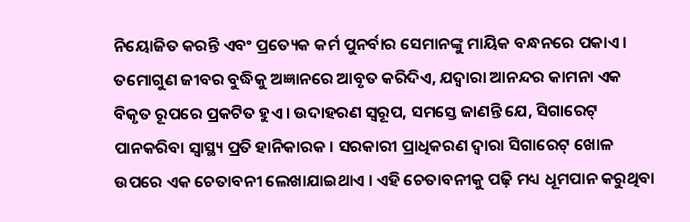ନିୟୋଜିତ କରନ୍ତି ଏବଂ ପ୍ରତ୍ୟେକ କର୍ମ ପୁନର୍ବାର ସେମାନଙ୍କୁ ମାୟିକ ବନ୍ଧନରେ ପକାଏ ।
ତମୋଗୁଣ ଜୀବର ବୁଦ୍ଧିକୁ ଅଜ୍ଞାନରେ ଆବୃତ କରିଦିଏ, ଯଦ୍ୱାରା ଆନନ୍ଦର କାମନା ଏକ ବିକୃତ ରୂପରେ ପ୍ରକଟିତ ହୁଏ । ଉଦାହରଣ ସ୍ୱରୂପ, ସମସ୍ତେ ଜାଣନ୍ତି ଯେ, ସିଗାରେଟ୍ ପାନକରିବା ସ୍ୱାସ୍ଥ୍ୟ ପ୍ରତି ହାନିକାରକ । ସରକାରୀ ପ୍ରାଧିକରଣ ଦ୍ୱାରା ସିଗାରେଟ୍ ଖୋଳ ଉପରେ ଏକ ଚେତାବନୀ ଲେଖାଯାଇଥାଏ । ଏହି ଚେତାବନୀକୁ ପଢ଼ି ମଧ୍ୟ ଧୂମପାନ କରୁଥିବା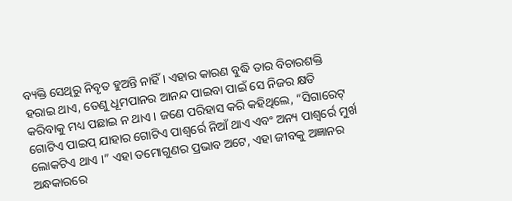ବ୍ୟକ୍ତି ସେଥିରୁ ନିବୃତ ହୁଅନ୍ତି ନାହିଁ । ଏହାର କାରଣ ବୁଦ୍ଧି ତାର ବିଚାରଶକ୍ତି ହରାଇ ଥାଏ, ତେଣୁ ଧୂମପାନର ଆନନ୍ଦ ପାଇବା ପାଇଁ ସେ ନିଜର କ୍ଷତି କରିବାକୁ ମଧ୍ୟ ପଛାଇ ନ ଥାଏ । ଜଣେ ପରିହାସ କରି କହିଥିଲେ, “ସିଗାରେଟ୍ ଗୋଟିଏ ପାଇପ୍ ଯାହାର ଗୋଟିଏ ପାଶ୍ୱର୍ରେ ନିଆଁ ଥାଏ ଏବଂ ଅନ୍ୟ ପାଶ୍ୱର୍ରେ ମୁର୍ଖ ଲୋକଟିଏ ଥାଏ ।” ଏହା ତମୋଗୁଣର ପ୍ରଭାବ ଅଟେ, ଏହା ଜୀବକୁ ଅଜ୍ଞାନର ଅନ୍ଧକାରରେ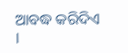ଆବଦ୍ଧ କରିଦିଏ ।